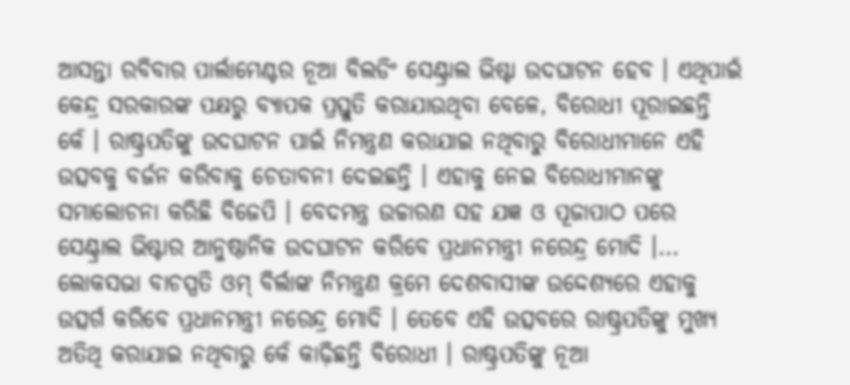ଆସନ୍ତା ରବିବାର ପାର୍ଲାମେଣ୍ଟର ନୂଆ ବିଲଡିଂ ସେଣ୍ଟ୍ରାଲ ଭିଷ୍ଟା ଉଦଘାଟନ ହେବ । ଏଥିପାଇଁ କେନ୍ଦ୍ର ସରକାରଙ୍କ ପକ୍ଷରୁ ବ୍ୟାପକ ପ୍ରସ୍ତୁତି କରାଯାଉଥିବା ବେଳେ, ବିରୋଧୀ ପୂରାଇଛନ୍ତି କେଁ । ରାଷ୍ଟ୍ରପତିଙ୍କୁ ଉଦଘାଟନ ପାଇଁ ନିମନ୍ତ୍ରଣ କରାଯାଇ ନଥିବାରୁ ବିରୋଧୀମାନେ ଏହି ଉତ୍ସବକୁ ବର୍ଜନ କରିବାକୁ ଚେତାବନୀ ଦେଇଛନ୍ତି । ଏହାକୁ ନେଇ ବିରୋଧୀମାନଙ୍କୁ ସମାଲୋଚନା କରିଛି ବିଜେପି । ବେଦମନ୍ତ୍ର ଉଚ୍ଚାରଣ ସହ ଯଜ୍ଞ ଓ ପୂଜାପାଠ ପରେ ସେଣ୍ଟ୍ରାଲ ଭିଷ୍ଟାର ଆନୁଷ୍ଠାନିକ ଉଦଘାଟନ କରିବେ ପ୍ରଧାନମନ୍ତ୍ରୀ ନରେନ୍ଦ୍ର ମୋଦି ।...
ଲୋକସଭା ବାଚସ୍ପତି ଓମ୍ ବିର୍ଲାଙ୍କ ନିମନ୍ତ୍ରଣ କ୍ରମେ ଦେଶବାସୀଙ୍କ ଉଦ୍ଦେଶ୍ୟରେ ଏହାକୁ ଉତ୍ସର୍ଗ କରିବେ ପ୍ରଧାନମନ୍ତ୍ରୀ ନରେନ୍ଦ୍ର ମୋଦି । ତେବେ ଏହି ଉତ୍ସବରେ ରାଷ୍ଟ୍ରପତିଙ୍କୁ ମୁଖ୍ୟ ଅତିଥି କରାଯାଇ ନଥିବାରୁ କେଁ କାଢ଼ିଛନ୍ତି ବିରୋଧୀ । ରାଷ୍ଟ୍ରପତିଙ୍କୁ ନୂଆ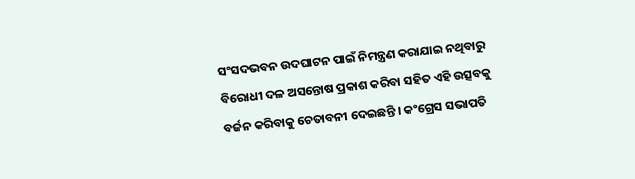ସଂସଦଭବନ ଉଦଘାଟନ ପାଇଁ ନିମନ୍ତ୍ରଣ କରାଯାଇ ନଥିବାରୁ ବିରୋଧୀ ଦଳ ଅସନ୍ତୋଷ ପ୍ରକାଶ କରିବା ସହିତ ଏହି ଉତ୍ସବକୁ ବର୍ଜନ କରିବାକୁ ଚେତାବନୀ ଦେଇଛନ୍ତି । କଂଗ୍ରେସ ସଭାପତି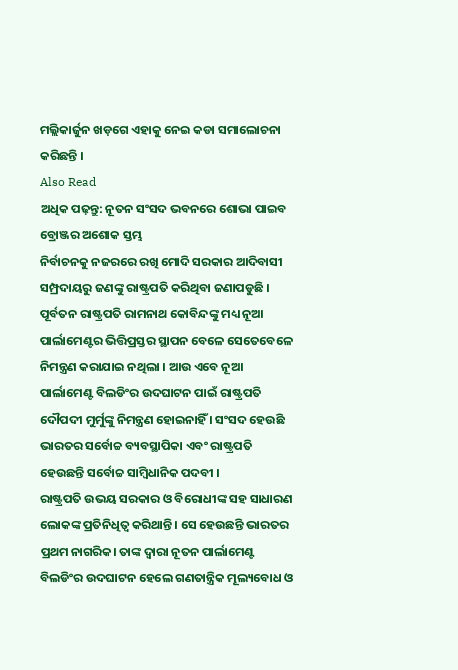ମଲ୍ଲିକାର୍ଜୁନ ଖଡ଼ଗେ ଏହାକୁ ନେଇ କଡା ସମାଲୋଚନା କରିଛନ୍ତି ।
Also Read
ଅଧିକ ପଢ଼ନ୍ତୁ: ନୂତନ ସଂସଦ ଭବନରେ ଶୋଭା ପାଇବ ବ୍ରୋଞ୍ଜର ଅଶୋକ ସ୍ତମ୍ଭ
ନିର୍ବାଚନକୁ ନଜରରେ ରଖି ମୋଦି ସରକାର ଆଦିବାସୀ ସମ୍ପ୍ରଦାୟରୁ ଜଣଙ୍କୁ ରାଷ୍ଟ୍ରପତି କରିଥିବା ଜଣାପଡୁଛି । ପୂର୍ବତନ ରାଷ୍ଟ୍ରପତି ରାମନାଥ କୋବିନ୍ଦଙ୍କୁ ମଧ୍ୟ ନୂଆ ପାର୍ଲାମେଣ୍ଟର ଭିତ୍ତିପ୍ରସ୍ତର ସ୍ଥାପନ ବେଳେ ସେତେବେଳେ ନିମନ୍ତ୍ରଣ କରାଯାଇ ନଥିଲା । ଆଉ ଏବେ ନୂଆ ପାର୍ଲାମେଣ୍ଟ ବିଲଡିଂର ଉଦଘାଟନ ପାଇଁ ରାଷ୍ଟ୍ରପତି ଦୌପଦୀ ମୁର୍ମୁଙ୍କୁ ନିମନ୍ତ୍ରଣ ହୋଇନାହିଁ । ସଂସଦ ହେଉଛି ଭାରତର ସର୍ବୋଚ୍ଚ ବ୍ୟବସ୍ଥାପିକା ଏବଂ ରାଷ୍ଟ୍ରପତି ହେଉଛନ୍ତି ସର୍ବୋଚ୍ଚ ସାମ୍ବିଧାନିକ ପଦବୀ ।
ରାଷ୍ଟ୍ରପତି ଉଭୟ ସରକାର ଓ ବିରୋଧୀଙ୍କ ସହ ସାଧାରଣ ଲୋକଙ୍କ ପ୍ରତିନିଧିତ୍ୱ କରିଥାନ୍ତି । ସେ ହେଉଛନ୍ତି ଭାରତର ପ୍ରଥମ ନାଗରିକ। ତାଙ୍କ ଦ୍ୱାରା ନୂତନ ପାର୍ଲାମେଣ୍ଟ ବିଲଡିଂର ଉଦଘାଟନ ହେଲେ ଗଣତାନ୍ତ୍ରିକ ମୂଲ୍ୟବୋଧ ଓ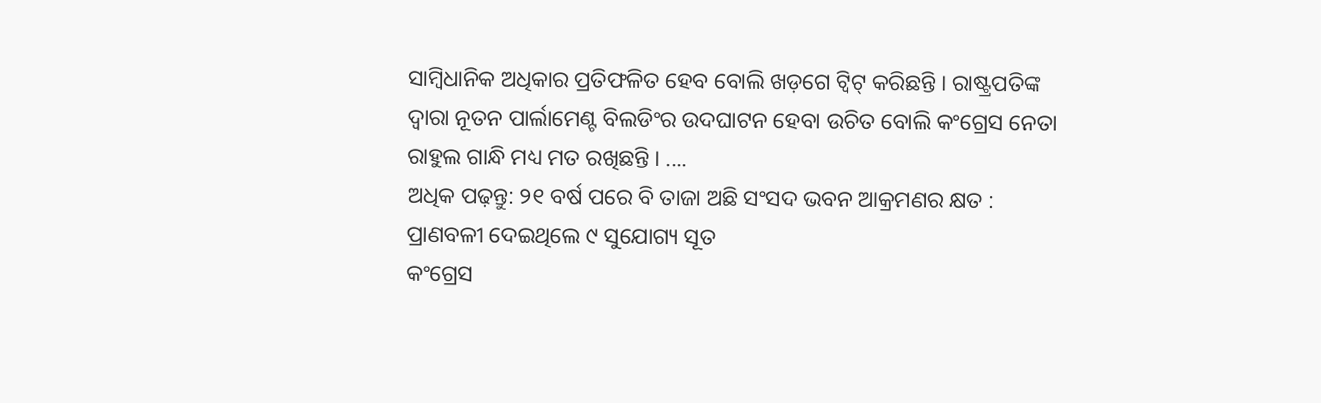ସାମ୍ବିଧାନିକ ଅଧିକାର ପ୍ରତିଫଳିତ ହେବ ବୋଲି ଖଡ଼ଗେ ଟ୍ୱିଟ୍ କରିଛନ୍ତି । ରାଷ୍ଟ୍ରପତିଙ୍କ ଦ୍ୱାରା ନୂତନ ପାର୍ଲାମେଣ୍ଟ ବିଲଡିଂର ଉଦଘାଟନ ହେବା ଉଚିତ ବୋଲି କଂଗ୍ରେସ ନେତା ରାହୁଲ ଗାନ୍ଧି ମଧ୍ୟ ମତ ରଖିଛନ୍ତି । ....
ଅଧିକ ପଢ଼ନ୍ତୁ: ୨୧ ବର୍ଷ ପରେ ବି ତାଜା ଅଛି ସଂସଦ ଭବନ ଆକ୍ରମଣର କ୍ଷତ : ପ୍ରାଣବଳୀ ଦେଇଥିଲେ ୯ ସୁଯୋଗ୍ୟ ସୂତ
କଂଗ୍ରେସ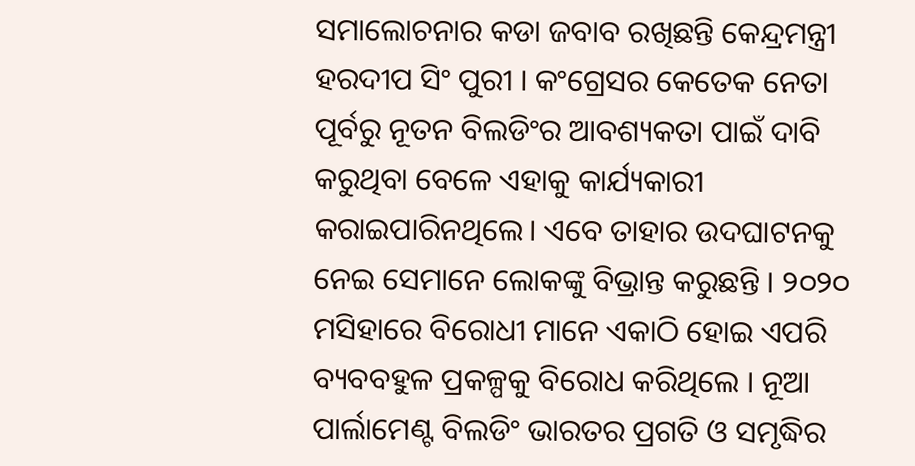ସମାଲୋଚନାର କଡା ଜବାବ ରଖିଛନ୍ତି କେନ୍ଦ୍ରମନ୍ତ୍ରୀ ହରଦୀପ ସିଂ ପୁରୀ । କଂଗ୍ରେସର କେତେକ ନେତା ପୂର୍ବରୁ ନୂତନ ବିଲଡିଂର ଆବଶ୍ୟକତା ପାଇଁ ଦାବି କରୁଥିବା ବେଳେ ଏହାକୁ କାର୍ଯ୍ୟକାରୀ କରାଇପାରିନଥିଲେ। ଏବେ ତାହାର ଉଦଘାଟନକୁ ନେଇ ସେମାନେ ଲୋକଙ୍କୁ ବିଭ୍ରାନ୍ତ କରୁଛନ୍ତି । ୨୦୨୦ ମସିହାରେ ବିରୋଧୀ ମାନେ ଏକାଠି ହୋଇ ଏପରି ବ୍ୟବବହୁଳ ପ୍ରକଳ୍ପକୁ ବିରୋଧ କରିଥିଲେ । ନୂଆ ପାର୍ଲାମେଣ୍ଟ ବିଲଡିଂ ଭାରତର ପ୍ରଗତି ଓ ସମୃଦ୍ଧିର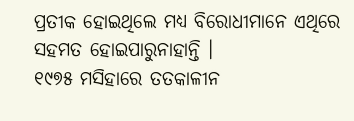ପ୍ରତୀକ ହୋଇଥିଲେ ମଧ୍ୟ ବିରୋଧୀମାନେ ଏଥିରେ ସହମତ ହୋଇପାରୁନାହାନ୍ତି ।
୧୯୭୫ ମସିହାରେ ତତକାଳୀନ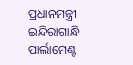ପ୍ରଧାନମନ୍ତ୍ରୀ ଇନ୍ଦିରାଗାନ୍ଧି ପାର୍ଲାମେଣ୍ଟ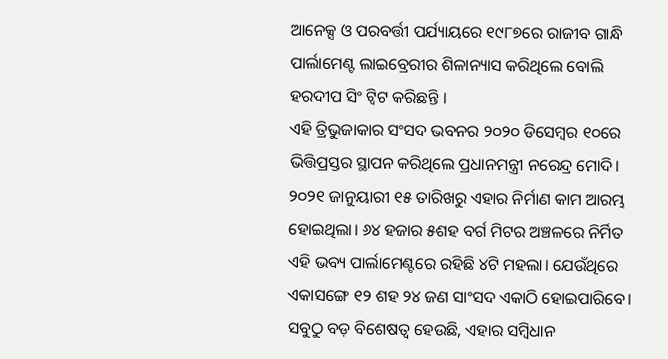ଆନେକ୍ସ ଓ ପରବର୍ତ୍ତୀ ପର୍ଯ୍ୟାୟରେ ୧୯୮୭ରେ ରାଜୀବ ଗାନ୍ଧି ପାର୍ଲାମେଣ୍ଟ ଲାଇବ୍ରେରୀର ଶିଳାନ୍ୟାସ କରିଥିଲେ ବୋଲି ହରଦୀପ ସିଂ ଟ୍ୱିଟ କରିଛନ୍ତି ।
ଏହି ତ୍ରିଭୁଜାକାର ସଂସଦ ଭବନର ୨୦୨୦ ଡିସେମ୍ବର ୧୦ରେ ଭିତ୍ତିପ୍ରସ୍ତର ସ୍ଥାପନ କରିଥିଲେ ପ୍ରଧାନମନ୍ତ୍ରୀ ନରେନ୍ଦ୍ର ମୋଦି। ୨୦୨୧ ଜାନୁୟାରୀ ୧୫ ତାରିଖରୁ ଏହାର ନିର୍ମାଣ କାମ ଆରମ୍ଭ ହୋଇଥିଲା। ୬୪ ହଜାର ୫ଶହ ବର୍ଗ ମିଟର ଅଞ୍ଚଳରେ ନିର୍ମିତ ଏହି ଭବ୍ୟ ପାର୍ଲାମେଣ୍ଟରେ ରହିଛି ୪ଟି ମହଲା। ଯେଉଁଥିରେ ଏକାସଙ୍ଗେ ୧୨ ଶହ ୨୪ ଜଣ ସାଂସଦ ଏକାଠି ହୋଇପାରିବେ। ସବୁଠୁ ବଡ଼ ବିଶେଷତ୍ୱ ହେଉଛି, ଏହାର ସମ୍ବିଧାନ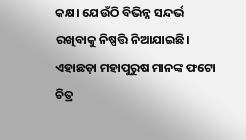କକ୍ଷ। ଯେଉଁଠି ବିଭିନ୍ନ ସନ୍ଦର୍ଭ ରଖିବାକୁ ନିଷ୍ପତ୍ତି ନିଆଯାଇଛି। ଏହାଛଡ଼ା ମହାପୁରୁଷ ମାନଙ୍କ ଫଟୋ ଚିତ୍ର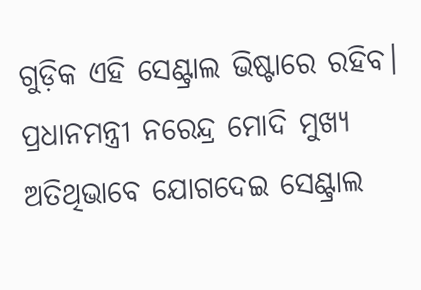ଗୁଡ଼ିକ ଏହି ସେଣ୍ଟ୍ରାଲ ଭିଷ୍ଟାରେ ରହିବ। ପ୍ରଧାନମନ୍ତ୍ରୀ ନରେନ୍ଦ୍ର ମୋଦି ମୁଖ୍ୟ ଅତିଥିଭାବେ ଯୋଗଦେଇ ସେଣ୍ଟ୍ରାଲ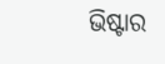ଭିଷ୍ଟାର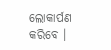ଲୋକାର୍ପଣ କରିବେ ।